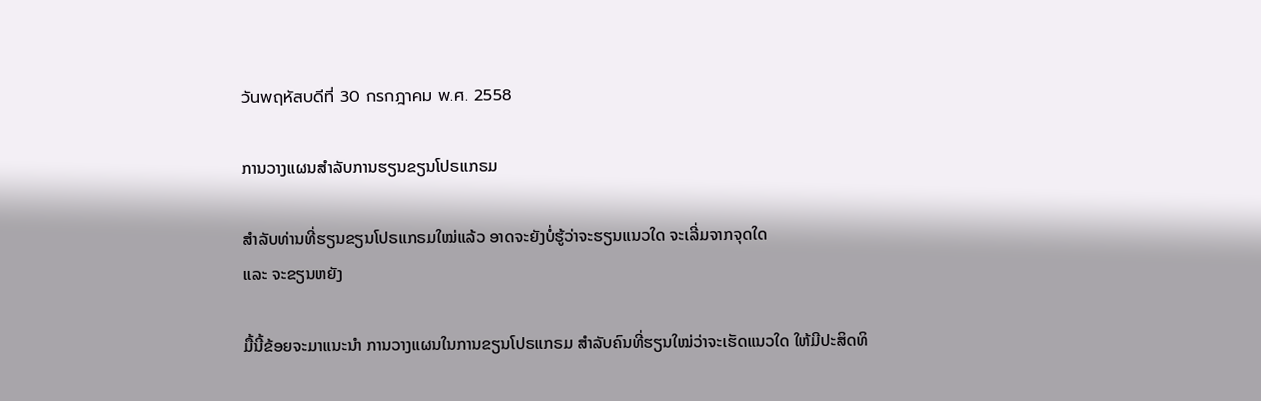วันพฤหัสบดีที่ 30 กรกฎาคม พ.ศ. 2558

ການວາງແຜນສຳລັບການຮຽນຂຽນໂປຣແກຣມ

ສຳລັບທ່ານທີ່ຮຽນຂຽນໂປຣແກຣມໃໝ່ແລ້ວ ອາດຈະຍັງບໍ່ຮູ້ວ່າຈະຮຽນແນວໃດ ຈະເລີ່ມຈາກຈຸດໃດ
ແລະ ຈະຂຽນຫຍັງ

ມື້ນີ້ຂ້ອຍຈະມາແນະນຳ ການວາງແຜນໃນການຂຽນໂປຣແກຣມ ສຳລັບຄົນທີ່ຮຽນໃໝ່ວ່າຈະເຮັດແນວໃດ ໃຫ້ມີປະສິດທິ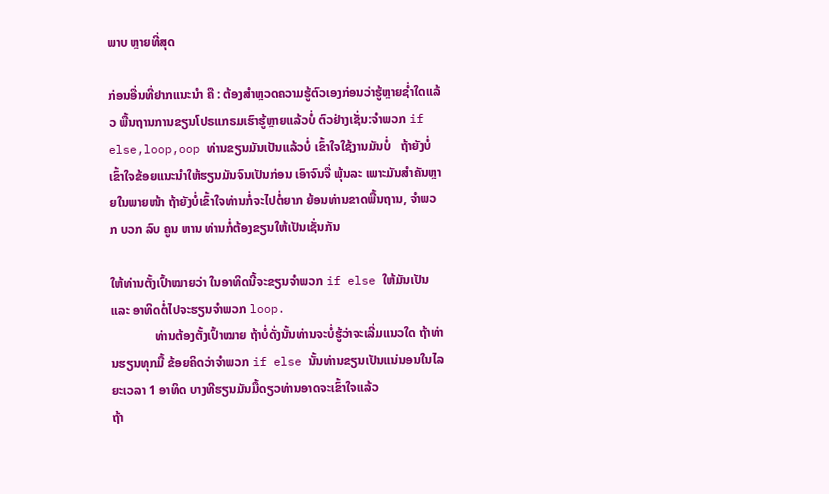ພາບ ຫຼາຍທີ່ສຸດ

ກ່ອນອື່ນທີ່ຢາກແນະນຳ ຄື : ຕ້ອງສຳຫຼວດຄວາມຮູ້ຕົວເອງກ່ອນວ່າຮູ້ຫຼາຍຊ່ຳໃດແລ້ວ ພື້ນຖານການຂຽນໂປຣແກຣມເຮົາຮູ້ຫຼາຍແລ້ວບໍ່ ຕົວຢ່າງເຊັ່ນ:ຈຳພວກ if else,loop,oop ທ່ານຂຽນມັນເປັນແລ້ວບໍ່ ເຂົ້າໃຈໃຊ້ງານມັນບໍ່   ຖ້າຍັງບໍ່ເຂົ້າໃຈຂ້ອຍແນະນຳໃຫ້ຮຽນມັນຈົນເປັນກ່ອນ ເອົາຈົນຈື່ ພຸ້ນລະ ເພາະມັນສຳຄັນຫຼາຍໃນພາຍໜ້າ ຖ້າຍັງບໍ່ເຂົ້າໃຈທ່ານກໍ່ຈະໄປຕໍ່ຍາກ ຍ້ອນທ່ານຂາດພື້ນຖານ, ຈຳພວກ ບວກ ລົບ ຄູນ ຫານ ທ່ານກໍ່ຕ້ອງຂຽນໃຫ້ເປັນເຊັ່ນກັນ

ໃຫ້ທ່ານຕັ້ງເປົ້າໝາຍວ່າ ໃນອາທິດນີ້ຈະຂຽນຈຳພວກ if else ໃຫ້ມັນເປັນ ແລະ ອາທິດຕໍ່ໄປຈະຮຽນຈຳພວກ loop.
              ທ່ານຕ້ອງຕັ້ງເປົ້າໝາຍ ຖ້າບໍ່ດັ່ງນັ້ນທ່ານຈະບໍ່ຮູ້ວ່າຈະເລີ່ມແນວໃດ ຖ້າທ່ານຮຽນທຸກມື້ ຂ້ອຍຄິດວ່າຈຳພວກ if else ນັ້ນທ່ານຂຽນເປັນແນ່ນອນໃນໄລຍະເວລາ 1 ອາທິດ ບາງທີຮຽນມັນມື້ດຽວທ່ານອາດຈະເຂົ້າໃຈແລ້ວ
ຖ້າ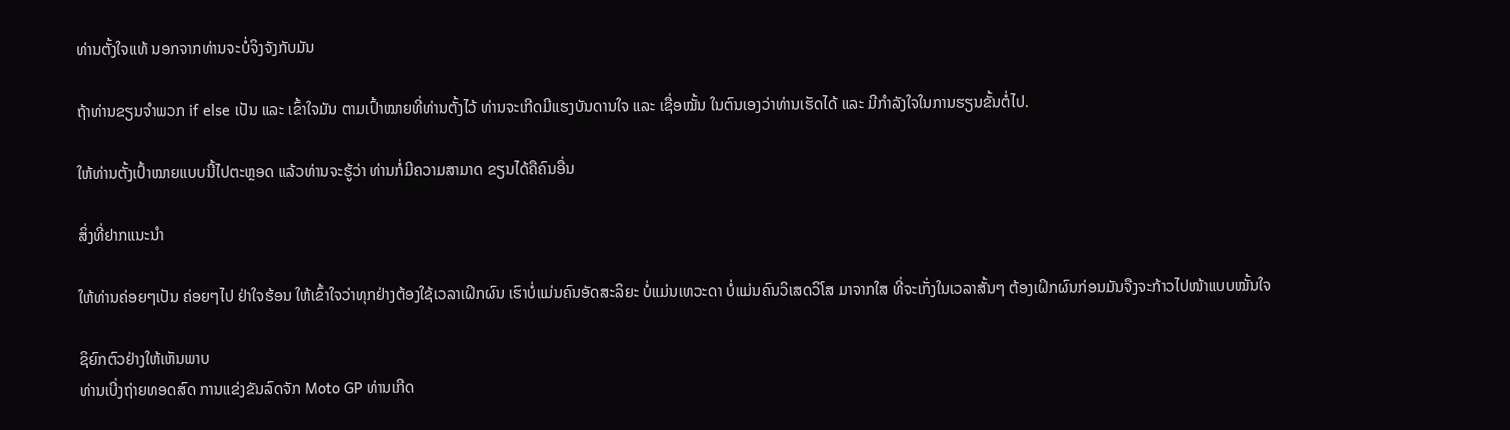ທ່ານຕັ້ງໃຈແທ້ ນອກຈາກທ່ານຈະບໍ່ຈິງຈັງກັບມັນ

ຖ້າທ່ານຂຽນຈຳພວກ if else ເປັນ ແລະ ເຂົ້າໃຈມັນ ຕາມເປົ້າໝາຍທີ່ທ່ານຕັ້ງໄວ້ ທ່ານຈະເກີດມີແຮງບັນດານໃຈ ແລະ ເຊື່ອໝັ້ນ ໃນຕົນເອງວ່າທ່ານເຮັດໄດ້ ແລະ ມີກຳລັງໃຈໃນການຮຽນຂັ້ນຕໍ່ໄປ.

ໃຫ້ທ່ານຕັ້ງເປົ້າໝາຍແບບນີ້ໄປຕະຫຼອດ ແລ້ວທ່ານຈະຮູ້ວ່າ ທ່ານກໍ່ມີຄວາມສາມາດ ຂຽນໄດ້ຄືຄົນອື່ນ

ສິ່ງທີ່ຢາກແນະນຳ

ໃຫ້ທ່ານຄ່ອຍໆເປັນ ຄ່ອຍໆໄປ ຢ່າໃຈຮ້ອນ ໃຫ້ເຂົ້າໃຈວ່າທຸກຢ່າງຕ້ອງໃຊ້ເວລາເຝິກຜົນ ເຮົາບໍ່ແມ່ນຄົນອັດສະລິຍະ ບໍ່ແມ່ນເທວະດາ ບໍ່ແມ່ນຄົນວິເສດວິໂສ ມາຈາກໃສ ທີ່ຈະເກັ່ງໃນເວລາສັ້ນໆ ຕ້ອງເຝິກຜົນກ່ອນມັນຈືງຈະກ້າວໄປໜ້າແບບໝັ້ນໃຈ

ຊິຍົກຕົວຢ່າງໃຫ້ເຫັນພາບ
ທ່ານເບີ່ງຖ່າຍທອດສົດ ການແຂ່ງຂັນລົດຈັກ Moto GP ທ່ານເກີດ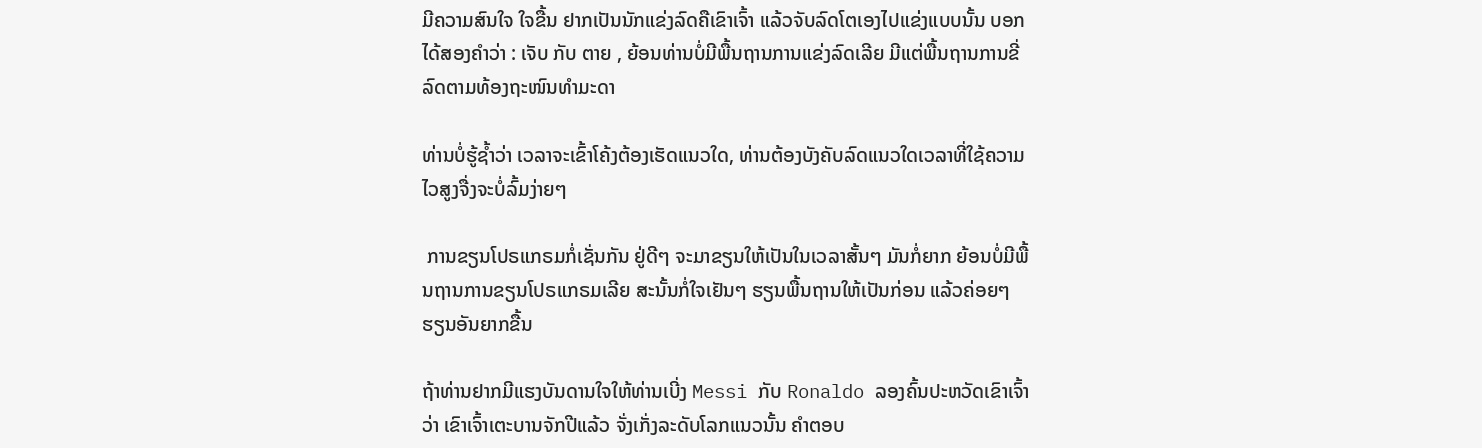ມີຄວາມສົນໃຈ ໃຈຂື້ນ ຢາກເປັນນັກແຂ່ງລົດຄືເຂົາເຈົ້າ ແລ້ວຈັບລົດໂຕເອງໄປແຂ່ງແບບນັ້ນ ບອກໄດ້ສອງຄຳວ່າ : ເຈັບ ກັບ ຕາຍ , ຍ້ອນທ່ານບໍ່ມີພື້ນຖານການແຂ່ງລົດເລີຍ ມີແຕ່ພື້ນຖານການຂີ່ລົດຕາມທ້ອງຖະໜົນທຳມະດາ

ທ່ານບໍ່ຮູ້ຊ້ຳວ່າ ເວລາຈະເຂົ້າໂຄ້ງຕ້ອງເຮັດແນວໃດ, ທ່ານຕ້ອງບັງຄັບລົດແນວໃດເວລາທີ່ໃຊ້ຄວາມໄວສູງຈື່ງຈະບໍ່ລົ້ມງ່າຍໆ

 ການຂຽນໂປຣແກຣມກໍ່ເຊັ່ນກັນ ຢູ່ດີໆ ຈະມາຂຽນໃຫ້ເປັນໃນເວລາສັ້ນໆ ມັນກໍ່ຍາກ ຍ້ອນບໍ່ມີພື້ນຖານການຂຽນໂປຣແກຣມເລີຍ ສະນັ້ນກໍ່ໃຈເຢັນໆ ຮຽນພື້ນຖານໃຫ້ເປັນກ່ອນ ແລ້ວຄ່ອຍໆຮຽນອັນຍາກຂື້ນ

ຖ້າທ່ານຢາກມີແຮງບັນດານໃຈໃຫ້ທ່ານເບີ່ງ Messi ກັບ Ronaldo ລອງຄົ້ນປະຫວັດເຂົາເຈົ້າວ່າ ເຂົາເຈົ້າເຕະບານຈັກປີແລ້ວ ຈັ່ງເກັ່ງລະດັບໂລກແນວນັ້ນ ຄຳຕອບ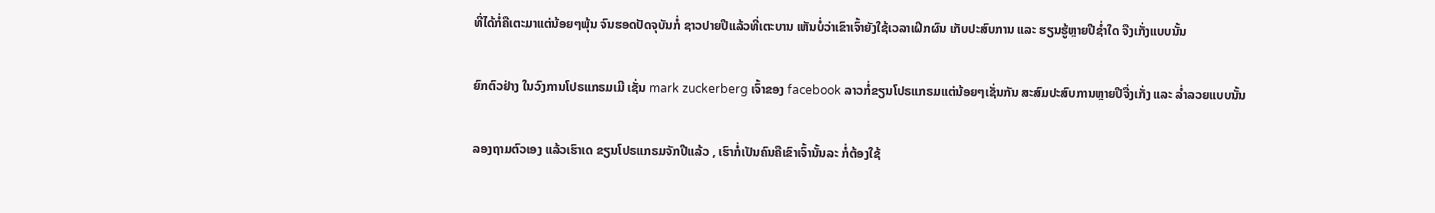ທີ່ໄດ້ກໍ່ຄືເຕະມາແຕ່ນ້ອຍໆພຸ້ນ ຈົນຮອດປັດຈຸບັນກໍ່ ຊາວປາຍປີແລ້ວທີ່ເຕະບານ ເຫັນບໍ່ວ່າເຂົາເຈົ້າຍັງໃຊ້ເວລາເຝິກຜົນ ເກັບປະສົບການ ແລະ ຮຽນຮູ້ຫຼາຍປີຊ່ຳໃດ ຈືງເກັ່ງແບບນັ້ນ

ຍົກຕົວຢ່າງ ໃນວົງການໂປຣແກຣມເມີ ເຊັ່ນ mark zuckerberg ເຈົ້າຂອງ facebook ລາວກໍ່ຂຽນໂປຣແກຣມແຕ່ນ້ອຍໆເຊັ່ນກັນ ສະສົມປະສົບການຫຼາຍປີຈື່ງເກັ່ງ ແລະ ລ່ຳລວຍແບບນັ້ນ

ລອງຖາມຕົວເອງ ແລ້ວເຮົາເດ ຂຽນໂປຣແກຣມຈັກປີແລ້ວ , ເຮົາກໍ່ເປັນຄົນຄືເຂົາເຈົ້ານັ້ນລະ ກໍ່ຕ້ອງໃຊ້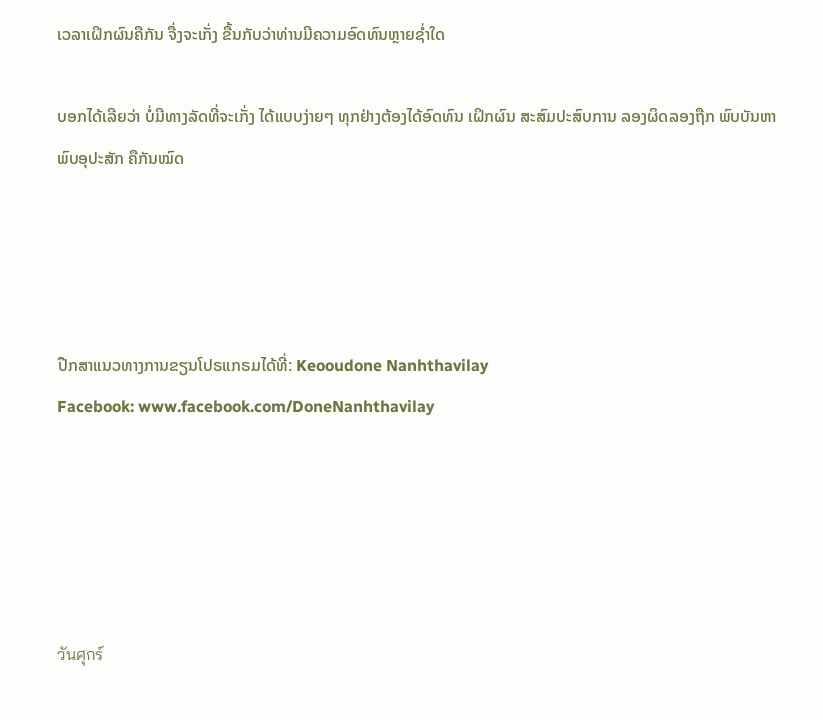ເວລາເຝິກຜົນຄືກັນ ຈື່ງຈະເກັ່ງ ຂື້ນກັບວ່າທ່ານມີຄວາມອົດທົນຫຼາຍຊ່ຳໃດ

ບອກໄດ້ເລີຍວ່າ ບໍ່ມີທາງລັດທີ່ຈະເກັ່ງ ໄດ້ແບບງ່າຍໆ ທຸກຢ່າງຕ້ອງໄດ້ອົດທົນ ເຝິກຜົນ ສະສົມປະສົບການ ລອງຜິດລອງຖືກ ພົບບັນຫາ ພົບອຸປະສັກ ຄືກັນໝົດ




ປືກສາແນວທາງການຂຽນໂປຣແກຣມໄດ້ທີ່: Keooudone Nanhthavilay
Facebook: www.facebook.com/DoneNanhthavilay





วันศุกร์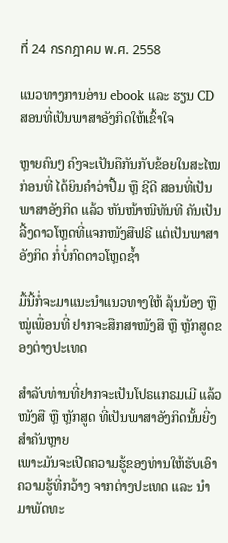ที่ 24 กรกฎาคม พ.ศ. 2558

ແນວທາງການອ່ານ ebook ແລະ ຮຽນ CD ສອນທີ່ເປັນພາສາອັງກິດໃຫ້ເຂົ້າໃຈ

ຫຼາຍຄົນໆ ຄົງຈະເປັນຄືກັນກັບຂ້ອຍໃນສະໄໝກ່ອນທີ່ ໄດ້ຍິນຄຳວ່າປື້ມ ຫຼື ຊີດີ ສອນທີ່ເປັນພາສາອັງກິດ ແລ້ວ ຫັນໜ້າໜີທັນທີ ຄັນເປັນລີ້ງດາວໂຫຼດທີ່ແຈກໜັງສືຟຣີ ແຕ່ເປັນພາສາອັງກິດ ກໍ່ບໍ່ກົດດາວໂຫຼດຊ້ຳ

ມື້ນີ້ກໍ່ຈະມາແນະນຳແນວທາງໃຫ້ ລຸ້ນນ້ອງ ຫຼື ໝູ່ເພື່ອນທີ່ ຢາກຈະສືກສາໜັງສື ຫຼື ຫຼັກສູດຂອງຕ່າງປະເທດ

ສຳລັບທ່ານທີ່ຢາກຈະເປັນໂປຣແກຣມເມີ ແລ້ວ ໜັງສື ຫຼື ຫຼັກສູດ ທີ່ເປັນພາສາອັງກິດນັ້ນຍີ່ງສຳຄັນຫຼາຍ
ເພາະມັນຈະເປີດຄວາມຮູ້ຂອງທ່ານໃຫ້ຮັບເອົາຄວາມຮູ້ທີ່ກວ້າງ ຈາກຕ່າງປະເທດ ແລະ ນຳມາພັດທະ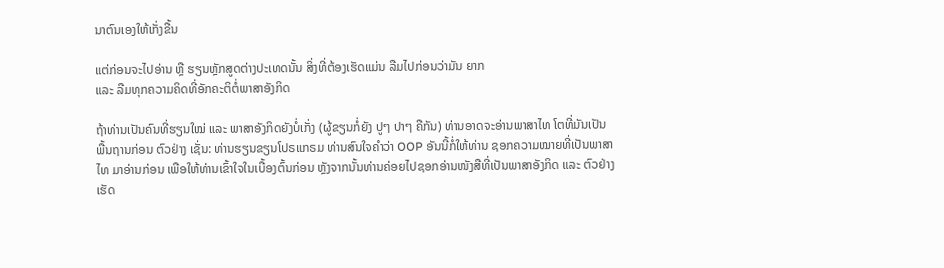ນາຕົນເອງໃຫ້ເກັ່ງຂື້ນ

ແຕ່ກ່ອນຈະໄປອ່ານ ຫຼື ຮຽນຫຼັກສູດຕ່າງປະເທດນັ້ນ ສິ່ງທີ່ຕ້ອງເຮັດແມ່ນ ລືມໄປກ່ອນວ່າມັນ ຍາກ
ແລະ ລືມທຸກຄວາມຄິດທີ່ອັກຄະຕິຕໍ່ພາສາອັງກິດ

ຖ້າທ່ານເປັນຄົນທີ່ຮຽນໃໝ່ ແລະ ພາສາອັງກິດຍັງບໍ່ເກັ່ງ (ຜູ້ຂຽນກໍ່ຍັງ ປູໆ ປາໆ ຄືກັນ) ທ່ານອາດຈະອ່ານພາສາໄທ ໂຕທີ່ມັນເປັນພື້ນຖານກ່ອນ ຕົວຢ່າງ ເຊັ່ນ: ທ່ານຮຽນຂຽນໂປຣແກຣມ ທ່ານສົນໃຈຄຳວ່າ OOP ອັນນີ້ກໍ່ໃຫ້ທ່ານ ຊອກຄວາມໝາຍທີ່ເປັນພາສາໄທ ມາອ່ານກ່ອນ ເພືອໃຫ້ທ່ານເຂົ້າໃຈໃນເບື້ອງຕົ້ນກ່ອນ ຫຼັງຈາກນັ້ນທ່ານຄ່ອຍໄປຊອກອ່ານໜັງສືທີ່ເປັນພາສາອັງກິດ ແລະ ຕົວຢ່າງເຮັດ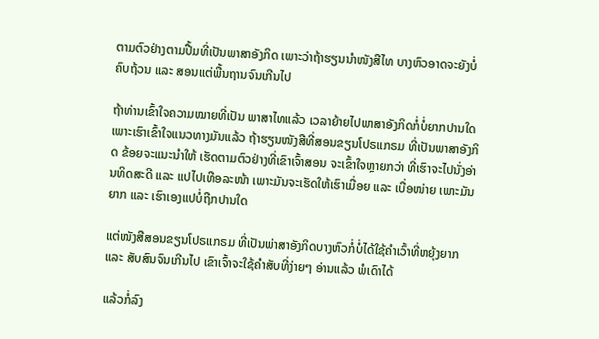ຕາມຕົວຢ່າງຕາມປື້ມທີ່ເປັນພາສາອັງກິດ ເພາະວ່າຖ້າຮຽນນຳໜັງສືໄທ ບາງຫົວອາດຈະຍັງບໍ່ຄົບຖ້ວນ ແລະ ສອນແຕ່ພື້ນຖານຈົນເກີນໄປ

ຖ້າທ່ານເຂົ້າໃຈຄວາມໝາຍທີ່ເປັນ ພາສາໄທແລ້ວ ເວລາຍ້າຍໄປພາສາອັງກິດກໍ່ບໍ່ຍາກປານໃດ ເພາະເຮົາເຂົ້າໃຈແນວທາງມັນແລ້ວ ຖ້າຮຽນໜັງສືທີ່ສອນຂຽນໂປຣແກຣມ ທີ່ເປັນພາສາອັງກິດ ຂ້ອຍຈະແນະນຳໃຫ້ ເຮັດຕາມຕົວຢ່າງທີ່ເຂົາເຈົ້າສອນ ຈະເຂົ້າໃຈຫຼາຍກວ່າ ທີ່ເຮົາຈະໄປນັ່ງອ່ານທິດສະດີ ແລະ ແປໄປເທືອລະໜ້າ ເພາະມັນຈະເຮັດໃຫ້ເຮົາເມື່ອຍ ແລະ ເບື່ອໜ່າຍ ເພາະມັນຍາກ ແລະ ເຮົາເອງແປບໍ່ຖືກປານໃດ

ແຕ່ໜັງສືສອນຂຽນໂປຣແກຣມ ທີ່ເປັນພ່າສາອັງກິດບາງຫົວກໍ່ບໍ່ໄດ້ໃຊ້ຄຳເວົ້າທີ່ຫຍຸ້ງຍາກ ແລະ ສັບສົນຈົນເກີນໄປ ເຂົາເຈົ້າຈະໃຊ້ຄຳສັບທີ່ງ່າຍໆ ອ່ານແລ້ວ ພໍເດົາໄດ້

ແລ້ວກໍ່ລົງ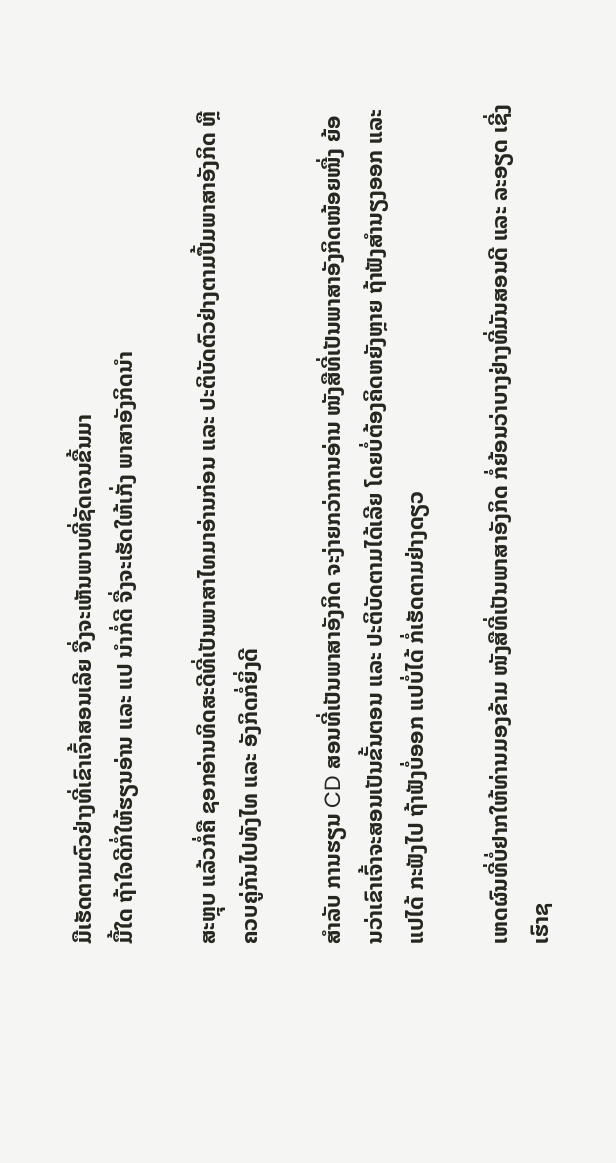ມືເຮັດຕາມຕົວຢ່າງທີ່ເຂົາເຈົ້າສອນເລີຍ ຈື່ງຈະເຫັນພາບທີ່ຊັດເຈນຂື້ນມາ
ມື້ໃດ ຖ້າໃຈດີກໍ່ໃຫ້ຮຽນອ່ານ ແລະ ແປ ນຳກໍ່ດີ ຈື່ງຈະເຮັດໃຫ້ເກັ່ງ ພາສາອັງກິດນຳ

ສະຫຼຸບ ແລ້ວກໍ່ຄື ຊອກອ່ານທິດສະດີທີ່ເປັນພາສາໄທມາອ່ານກ່ອນ ແລະ ປະຕິບັດຕົວຢ່າງຕາມປື້ມພາສາອັງກິດ ຫຼື ຄວບຄູ່ກັນໄປທັງໄທ ແລະ ອັງກິດກໍ່ຍິ່ງດີ

ສຳລັບ ການຮຽນ CD ສອນທີ່ເປັນພາສາອັງກິດ ຈະງ່າຍກວ່າການອ່ານ ໜັງສືທີ່ເປັນພາສາອັງກິດໜ້ອຍໜື່ງ ຍ້ອນວ່າເຂົາເຈົ້າຈະສອນເປັນຂັ້ນຕອນ ແລະ ປະຕິບັດຕາມໄດ້ເລີຍ ໂດຍບໍ່ຕ້ອງຄິດຫຍັງຫຼາຍ ຖ້າຟັງສຳນຽງອອກ ແລະ ແປໄດ້ ກະຟັງໄປ ຖ້າຟັງບໍ່ອອກ ແປບໍ່ໄດ້ ກໍ່ເຮັດຕາມຢ່າງດຽວ

ເຫດຜົນທີ່ບໍ່ຢາກໃຫ້ທ່ານມອງຂ້າມ ໜັງສືທີ່ເປັນພາສາອັງກິດ ກໍ່ຍ້ອນວ່າບາງຢ່າງທີ່ມັນສອນດີ ແລະ ລະອຽດ ເຊີ່ງເຮົາຊ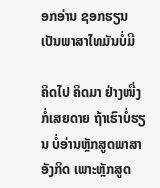ອກອ່ານ ຊອກຮຽນເປັນພາສາໄທມັນບໍ່ມີ

ຄິດໄປ ຄິດມາ ຢ່າງໜື່ງກໍ່ເສຍດາຍ ຖ້າເຮົາບໍ່ຮຽນ ບໍ່ອ່ານຫຼັກສູດພາສາອັງກິດ ເພາະຫຼັກສູດ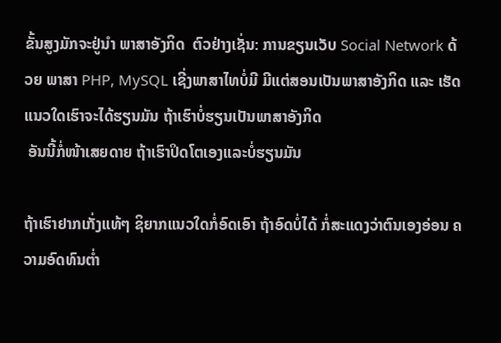ຂັ້ນສູງມັກຈະຢູ່ນຳ ພາສາອັງກິດ  ຕົວຢ່າງເຊັ່ນ: ການຂຽນເວັບ Social Network ດ້ວຍ ພາສາ PHP, MySQL ເຊີ່ງພາສາໄທບໍ່ມີ ມີແຕ່ສອນເປັນພາສາອັງກິດ ແລະ ເຮັດແນວໃດເຮົາຈະໄດ້ຮຽນມັນ ຖ້າເຮົາບໍ່ຮຽນເປັນພາສາອັງກິດ
 ອັນນີ້ກໍ່ໜ້າເສຍດາຍ ຖ້າເຮົາປິດໂຕເອງແລະບໍ່ຮຽນມັນ

ຖ້າເຮົາຢາກເກັ່ງແທ້ໆ ຊິຍາກແນວໃດກໍ່ອົດເອົາ ຖ້າອົດບໍ່ໄດ້ ກໍ່ສະແດງວ່າຕົນເອງອ່ອນ ຄວາມອົດທົນຕ່ຳ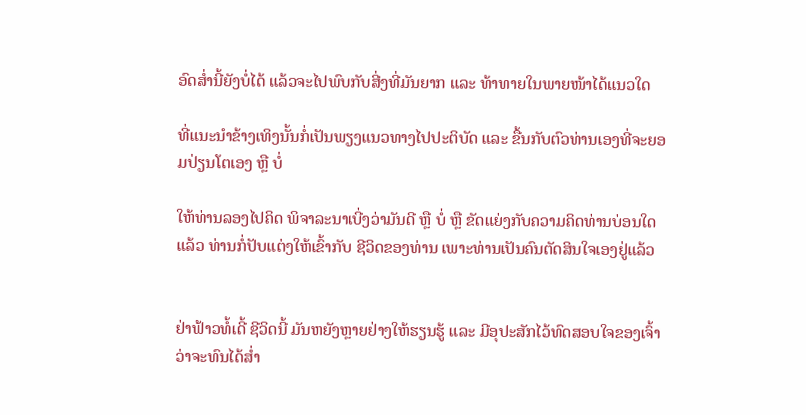ອົດສ່ຳນີ້ຍັງບໍ່ໄດ້ ແລ້ວຈະໄປພົບກັບສີ່ງທີ່ມັນຍາກ ແລະ ທ້າທາຍໃນພາຍໜ້າໄດ້ແນວໃດ

ທີ່ແນະນຳຂ້າງເທິງນັ້ນກໍ່ເປັນພຽງແນວທາງໄປປະຕິບັດ ແລະ ຂື້ນກັບຕົວທ່ານເອງທີ່ຈະຍອມປ່ຽນໂຕເອງ ຫຼື ບໍ່

ໃຫ້ທ່ານລອງໄປຄິດ ພິຈາລະນາເບີ່ງວ່າມັນດີ ຫຼື ບໍ່ ຫຼື ຂັດແຍ່ງກັບຄວາມຄິດທ່ານບ່ອນໃດ ແລ້ວ ທ່ານກໍ່ປັບແຕ່ງໃຫ້ເຂົ້າກັບ ຊີວິດຂອງທ່ານ ເພາະທ່ານເປັນຄົນຕັດສິນໃຈເອງຢູ່ແລ້ວ


ຢ່າຟ້າວທໍ້ເດີ້ ຊີວິດນີ້ ມັນຫຍັງຫຼາຍຢ່າງໃຫ້ຮຽນຮູ້ ແລະ ມີອຸປະສັກໄວ້ທົດສອບໃຈຂອງເຈົ້າ ວ່າຈະທົນໄດ້ສ່ຳ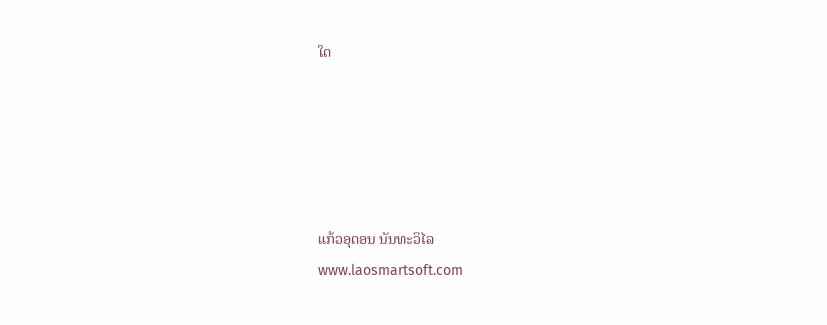ໃດ





ແກ້ວອຸດອນ ນັນທະວິໄລ
www.laosmartsoft.com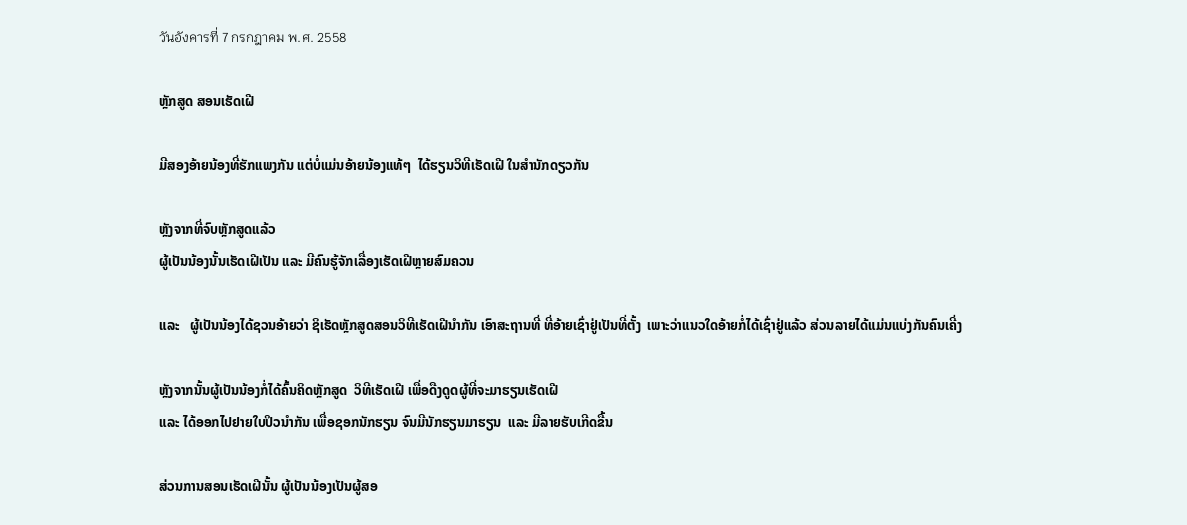วันอังคารที่ 7 กรกฎาคม พ.ศ. 2558

ຫຼັກສູດ ສອນເຮັດເຝີ

ມີສອງອ້າຍນ້ອງທີ່ຮັກແພງກັນ ແຕ່ບໍ່ແມ່ນອ້າຍນ້ອງແທ້ໆ  ໄດ້ຮຽນວິທີເຮັດເຝີ ໃນສຳນັກດຽວກັນ

ຫຼັງຈາກທີ່ຈົບຫຼັກສູດແລ້ວ
ຜູ້ເປັນນ້ອງນັ້ນເຮັດເຝີເປັນ ແລະ ມີຄົນຮູ້ຈັກເລື່ອງເຮັດເຝີຫຼາຍສົມຄວນ

ແລະ   ຜູ້ເປັນນ້ອງໄດ້ຊວນອ້າຍວ່າ ຊິເຮັດຫຼັກສູດສອນວິທີເຮັດເຝີນຳກັນ ເອົາສະຖານທີ່ ທີ່ອ້າຍເຊົ່າຢູ່ເປັນທີ່ຕັ້ງ  ເພາະວ່າແນວໃດອ້າຍກໍ່ໄດ້ເຊົ່າຢູ່ແລ້ວ ສ່ວນລາຍໄດ້ແມ່ນແບ່ງກັນຄົນເຄີ່ງ

ຫຼັງຈາກນັ້ນຜູ້ເປັນນ້ອງກໍ່ໄດ້ຄົ້ນຄິດຫຼັກສູດ  ວິທີເຮັດເຝີ ເພື່ອດືງດູດຜູ້ທີ່ຈະມາຮຽນເຮັດເຝີ
ແລະ ໄດ້ອອກໄປຢາຍໃບປິວນຳກັນ ເພື່ອຊອກນັກຮຽນ ຈົນມີນັກຮຽນມາຮຽນ  ແລະ ມີລາຍຮັບເກີດຂື້ນ

ສ່ວນການສອນເຮັດເຝີນັ້ນ ຜູ້ເປັນນ້ອງເປັນຜູ້ສອ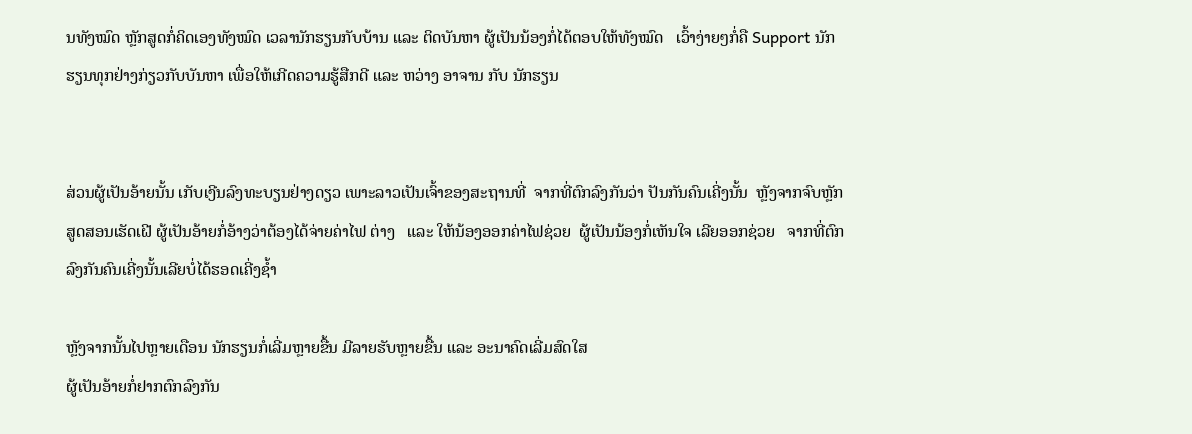ນທັງໝົດ ຫຼັກສູດກໍ່ຄິດເອງທັງໝົດ ເວລານັກຮຽນກັບບ້ານ ແລະ ຕິດບັນຫາ ຜູ້ເປັນນ້ອງກໍ່ໄດ້ຕອບໃຫ້ທັງໝົດ   ເວົ້າງ່າຍໆກໍ່ຄື Support ນັກຮຽນທຸກຢ່າງກ່ຽວກັບບັນຫາ ເພື່ອໃຫ້ເກີດຄວາມຮູ້ສືກດີ ແລະ ຫວ່າງ ອາຈານ ກັບ ນັກຮຽນ


ສ່ວນຜູ້ເປັນອ້າຍນັ້ນ ເກັບເງີນລົງທະບຽນຢ່າງດຽວ ເພາະລາວເປັນເຈົ້າຂອງສະຖານທີ່  ຈາກທີ່ຕົກລົງກັນວ່າ ປັນກັນຄົນເຄີ່ງນັ້ນ  ຫຼັງຈາກຈົບຫຼັກສູດສອນເຮັດເຝີ ຜູ້ເປັນອ້າຍກໍ່ອ້າງວ່າຕ້ອງໄດ້ຈ່າຍຄ່າໄຟ ຕ່າງ   ແລະ ໃຫ້ນ້ອງອອກຄ່າໄຟຊ່ວຍ  ຜູ້ເປັນນ້ອງກໍ່ເຫັນໃຈ ເລີຍອອກຊ່ວຍ   ຈາກທີ່ຕົກລົງກັນຄົນເຄີ່ງນັ້ນເລີຍບໍ່ໄດ້ຮອດເຄີ່ງຊ້ຳ

ຫຼັງຈາກນັ້ນໄປຫຼາຍເດືອນ ນັກຮຽນກໍ່ເລີ່ມຫຼາຍຂື້ນ ມີລາຍຮັບຫຼາຍຂື້ນ ແລະ ອະນາຄົດເລີ່ມສົດໃສ
ຜູ້ເປັນອ້າຍກໍ່ຢາກຕົກລົງກັນ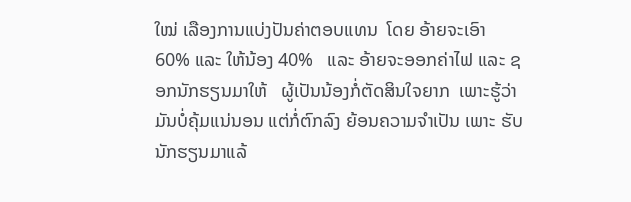ໃໝ່ ເລືອງການແບ່ງປັນຄ່າຕອບແທນ  ໂດຍ ອ້າຍຈະເອົາ 60% ແລະ ໃຫ້ນ້ອງ 40%   ແລະ ອ້າຍຈະອອກຄ່າໄຟ ແລະ ຊອກນັກຮຽນມາໃຫ້   ຜູ້ເປັນນ້ອງກໍ່ຕັດສິນໃຈຍາກ  ເພາະຮູ້ວ່າມັນບໍ່ຄຸ້ມແນ່ນອນ ແຕ່ກໍ່ຕົກລົງ ຍ້ອນຄວາມຈຳເປັນ ເພາະ ຮັບນັກຮຽນມາແລ້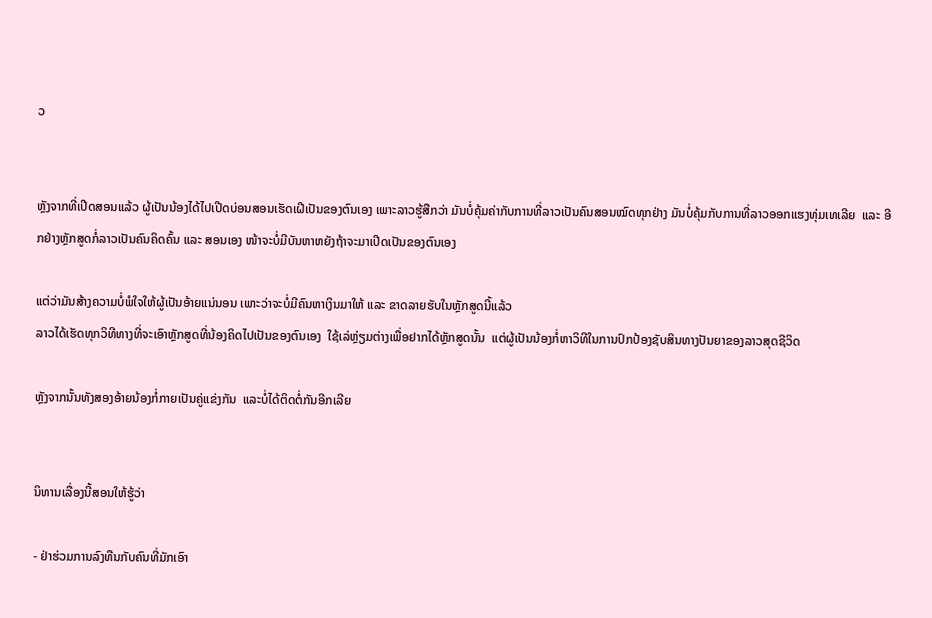ວ


ຫຼັງຈາກທີ່ເປີດສອນແລ້ວ ຜູ້ເປັນນ້ອງໄດ້ໄປເປີດບ່ອນສອນເຮັດເຝີເປັນຂອງຕົນເອງ ເພາະລາວຮູ້ສືກວ່າ ມັນບໍ່ຄຸ້ມຄ່າກັບການທີ່ລາວເປັນຄົນສອນໝົດທຸກຢ່າງ ມັນບໍ່ຄຸ້ມກັບການທີ່ລາວອອກແຮງທຸ່ມເທເລີຍ  ແລະ ອີກຢ່າງຫຼັກສູດກໍ່ລາວເປັນຄົນຄິດຄົ້ນ ແລະ ສອນເອງ ໜ້າຈະບໍ່ມີບັນຫາຫຍັງຖ້າຈະມາເປີດເປັນຂອງຕົນເອງ

ແຕ່ວ່າມັນສ້າງຄວາມບໍ່ພໍໃຈໃຫ້ຜູ້ເປັນອ້າຍແນ່ນອນ ເພາະວ່າຈະບໍ່ມີຄົນຫາເງິນມາໃຫ້ ແລະ ຂາດລາຍຮັບໃນຫຼັກສູດນີ້ແລ້ວ
ລາວໄດ້ເຮັດທຸກວິທີທາງທີ່ຈະເອົາຫຼັກສູດທີ່ນ້ອງຄິດໄປເປັນຂອງຕົນເອງ  ໃຊ້ເລ່ຫຼ່ຽມຕ່າງເພື່ອຢາກໄດ້ຫຼັກສູດນັ້ນ  ແຕ່ຜູ້ເປັນນ້ອງກໍ່ຫາວິທີໃນການປົກປ້ອງຊັບສິນທາງປັນຍາຂອງລາວສຸດຊີວິດ

ຫຼັງຈາກນັ້ນທັງສອງອ້າຍນ້ອງກໍ່ກາຍເປັນຄູ່ແຂ່ງກັນ  ແລະບໍ່ໄດ້ຕິດຕໍ່ກັນອີກເລີຍ


ນິທານເລື່ອງນີ້ສອນໃຫ້ຮູ້ວ່າ

- ຢ່າຮ່ວມການລົງທືນກັບຄົນທີ່ມັກເອົາ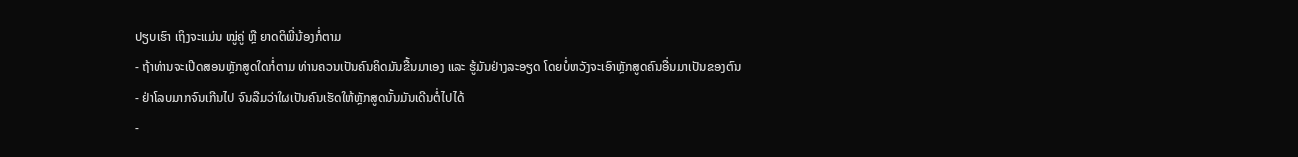ປຽບເຮົາ ເຖິງຈະແມ່ນ ໝູ່ຄູ່ ຫຼື ຍາດຕິພີ່ນ້ອງກໍ່ຕາມ
- ຖ້າທ່ານຈະເປີດສອນຫຼັກສູດໃດກໍ່ຕາມ ທ່ານຄວນເປັນຄົນຄິດມັນຂື້ນມາເອງ ແລະ ຮູ້ມັນຢ່າງລະອຽດ ໂດຍບໍ່ຫວັງຈະເອົາຫຼັກສູດຄົນອື່ນມາເປັນຂອງຕົນ
- ຢ່າໂລບມາກຈົນເກີນໄປ ຈົນລືມວ່າໃຜເປັນຄົນເຮັດໃຫ້ຫຼັກສູດນັ້ນມັນເດີນຕໍ່ໄປໄດ້
-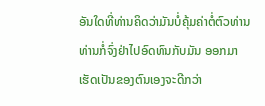ອັນໃດທີ່ທ່ານຄິດວ່າມັນບໍ່ຄຸ້ມຄ່າຕໍ່ຕົວທ່ານ ທ່ານກໍ່ຈົ່ງຢ່າໄປອົດທົນກັບມັນ ອອກມາເຮັດເປັນຂອງຕົນເອງຈະດີກວ່າ